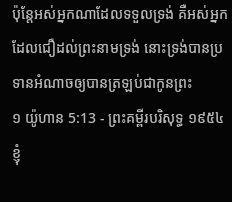ប៉ុន្តែអស់អ្នកណាដែលទទួលទ្រង់ គឺអស់អ្នកដែលជឿដល់ព្រះនាមទ្រង់ នោះទ្រង់បានប្រទានអំណាចឲ្យបានត្រឡប់ជាកូនព្រះ
១ យ៉ូហាន 5:13 - ព្រះគម្ពីរបរិសុទ្ធ ១៩៥៤ ខ្ញុំ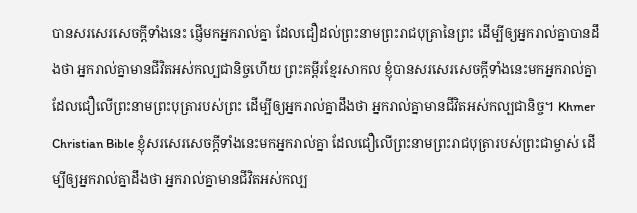បានសរសេរសេចក្ដីទាំងនេះ ផ្ញើមកអ្នករាល់គ្នា ដែលជឿដល់ព្រះនាមព្រះរាជបុត្រានៃព្រះ ដើម្បីឲ្យអ្នករាល់គ្នាបានដឹងថា អ្នករាល់គ្នាមានជីវិតអស់កល្បជានិច្ចហើយ ព្រះគម្ពីរខ្មែរសាកល ខ្ញុំបានសរសេរសេចក្ដីទាំងនេះមកអ្នករាល់គ្នា ដែលជឿលើព្រះនាមព្រះបុត្រារបស់ព្រះ ដើម្បីឲ្យអ្នករាល់គ្នាដឹងថា អ្នករាល់គ្នាមានជីវិតអស់កល្បជានិច្ច។ Khmer Christian Bible ខ្ញុំសរសេរសេចក្ដីទាំងនេះមកអ្នករាល់គ្នា ដែលជឿលើព្រះនាមព្រះរាជបុត្រារបស់ព្រះជាម្ចាស់ ដើម្បីឲ្យអ្នករាល់គ្នាដឹងថា អ្នករាល់គ្នាមានជីវិតអស់កល្ប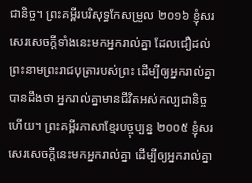ជានិច្ច។ ព្រះគម្ពីរបរិសុទ្ធកែសម្រួល ២០១៦ ខ្ញុំសរសេរសេចក្ដីទាំងនេះមកអ្នករាល់គ្នា ដែលជឿដល់ព្រះនាមព្រះរាជបុត្រារបស់ព្រះ ដើម្បីឲ្យអ្នករាល់គ្នាបានដឹងថា អ្នករាល់គ្នាមានជីវិតអស់កល្បជានិច្ចហើយ។ ព្រះគម្ពីរភាសាខ្មែរបច្ចុប្បន្ន ២០០៥ ខ្ញុំសរសេរសេចក្ដីនេះមកអ្នករាល់គ្នា ដើម្បីឲ្យអ្នករាល់គ្នា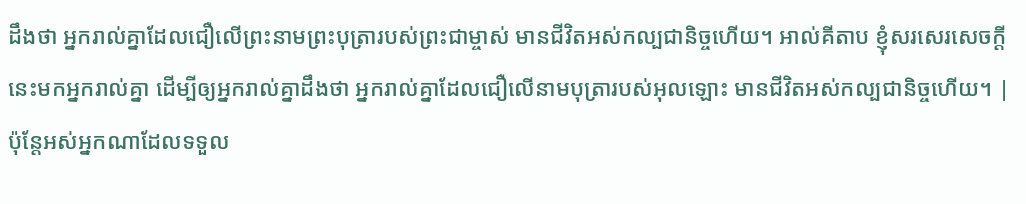ដឹងថា អ្នករាល់គ្នាដែលជឿលើព្រះនាមព្រះបុត្រារបស់ព្រះជាម្ចាស់ មានជីវិតអស់កល្បជានិច្ចហើយ។ អាល់គីតាប ខ្ញុំសរសេរសេចក្ដីនេះមកអ្នករាល់គ្នា ដើម្បីឲ្យអ្នករាល់គ្នាដឹងថា អ្នករាល់គ្នាដែលជឿលើនាមបុត្រារបស់អុលឡោះ មានជីវិតអស់កល្បជានិច្ចហើយ។ |
ប៉ុន្តែអស់អ្នកណាដែលទទួល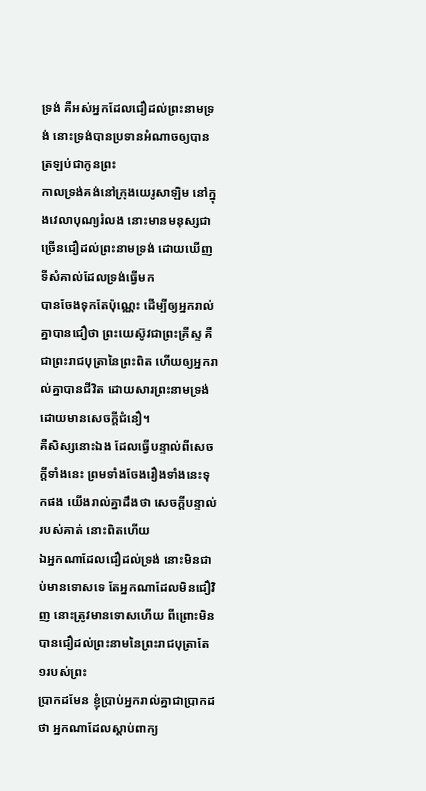ទ្រង់ គឺអស់អ្នកដែលជឿដល់ព្រះនាមទ្រង់ នោះទ្រង់បានប្រទានអំណាចឲ្យបានត្រឡប់ជាកូនព្រះ
កាលទ្រង់គង់នៅក្រុងយេរូសាឡិម នៅក្នុងវេលាបុណ្យរំលង នោះមានមនុស្សជាច្រើនជឿដល់ព្រះនាមទ្រង់ ដោយឃើញទីសំគាល់ដែលទ្រង់ធ្វើមក
បានចែងទុកតែប៉ុណ្ណេះ ដើម្បីឲ្យអ្នករាល់គ្នាបានជឿថា ព្រះយេស៊ូវជាព្រះគ្រីស្ទ គឺជាព្រះរាជបុត្រានៃព្រះពិត ហើយឲ្យអ្នករាល់គ្នាបានជីវិត ដោយសារព្រះនាមទ្រង់ ដោយមានសេចក្ដីជំនឿ។
គឺសិស្សនោះឯង ដែលធ្វើបន្ទាល់ពីសេចក្ដីទាំងនេះ ព្រមទាំងចែងរឿងទាំងនេះទុកផង យើងរាល់គ្នាដឹងថា សេចក្ដីបន្ទាល់របស់គាត់ នោះពិតហើយ
ឯអ្នកណាដែលជឿដល់ទ្រង់ នោះមិនជាប់មានទោសទេ តែអ្នកណាដែលមិនជឿវិញ នោះត្រូវមានទោសហើយ ពីព្រោះមិនបានជឿដល់ព្រះនាមនៃព្រះរាជបុត្រាតែ១របស់ព្រះ
ប្រាកដមែន ខ្ញុំប្រាប់អ្នករាល់គ្នាជាប្រាកដថា អ្នកណាដែលស្តាប់ពាក្យ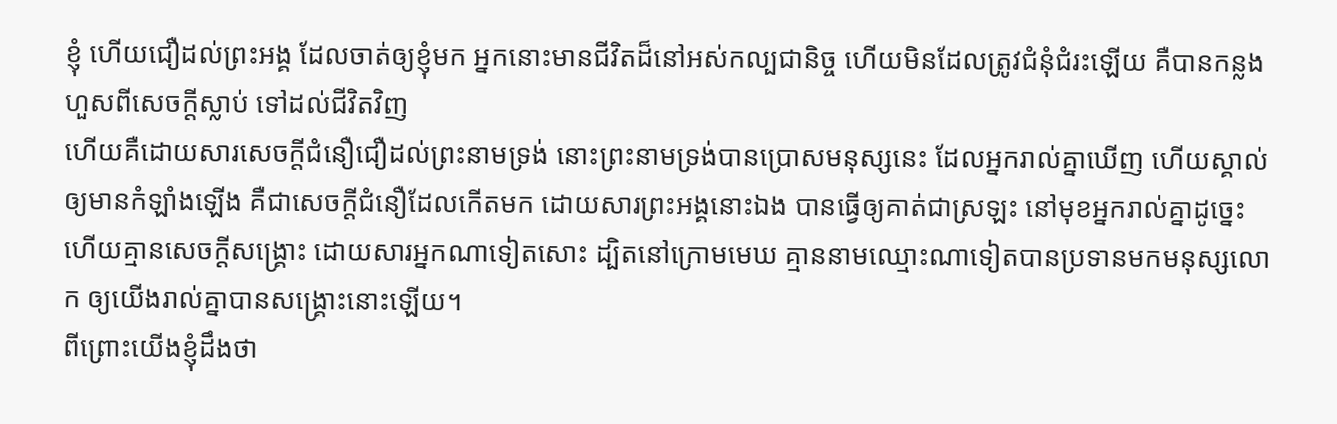ខ្ញុំ ហើយជឿដល់ព្រះអង្គ ដែលចាត់ឲ្យខ្ញុំមក អ្នកនោះមានជីវិតដ៏នៅអស់កល្បជានិច្ច ហើយមិនដែលត្រូវជំនុំជំរះឡើយ គឺបានកន្លងហួសពីសេចក្ដីស្លាប់ ទៅដល់ជីវិតវិញ
ហើយគឺដោយសារសេចក្ដីជំនឿជឿដល់ព្រះនាមទ្រង់ នោះព្រះនាមទ្រង់បានប្រោសមនុស្សនេះ ដែលអ្នករាល់គ្នាឃើញ ហើយស្គាល់ ឲ្យមានកំឡាំងឡើង គឺជាសេចក្ដីជំនឿដែលកើតមក ដោយសារព្រះអង្គនោះឯង បានធ្វើឲ្យគាត់ជាស្រឡះ នៅមុខអ្នករាល់គ្នាដូច្នេះ
ហើយគ្មានសេចក្ដីសង្គ្រោះ ដោយសារអ្នកណាទៀតសោះ ដ្បិតនៅក្រោមមេឃ គ្មាននាមឈ្មោះណាទៀតបានប្រទានមកមនុស្សលោក ឲ្យយើងរាល់គ្នាបានសង្គ្រោះនោះឡើយ។
ពីព្រោះយើងខ្ញុំដឹងថា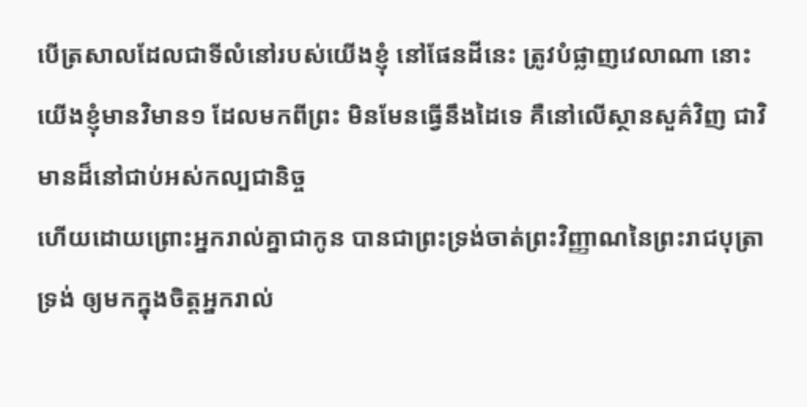បើត្រសាលដែលជាទីលំនៅរបស់យើងខ្ញុំ នៅផែនដីនេះ ត្រូវបំផ្លាញវេលាណា នោះយើងខ្ញុំមានវិមាន១ ដែលមកពីព្រះ មិនមែនធ្វើនឹងដៃទេ គឺនៅលើស្ថានសួគ៌វិញ ជាវិមានដ៏នៅជាប់អស់កល្បជានិច្ច
ហើយដោយព្រោះអ្នករាល់គ្នាជាកូន បានជាព្រះទ្រង់ចាត់ព្រះវិញ្ញាណនៃព្រះរាជបុត្រាទ្រង់ ឲ្យមកក្នុងចិត្តអ្នករាល់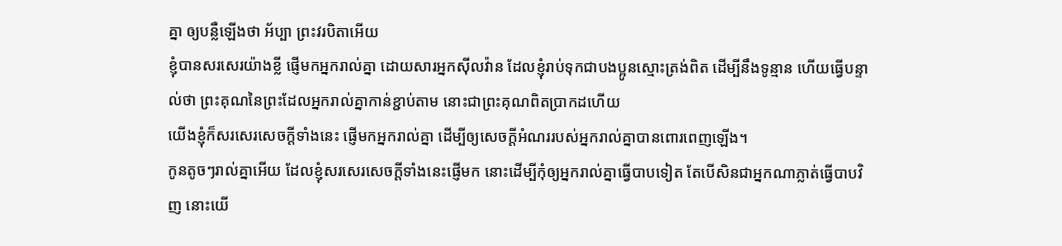គ្នា ឲ្យបន្លឺឡើងថា អ័ប្បា ព្រះវរបិតាអើយ
ខ្ញុំបានសរសេរយ៉ាងខ្លី ផ្ញើមកអ្នករាល់គ្នា ដោយសារអ្នកស៊ីលវ៉ាន ដែលខ្ញុំរាប់ទុកជាបងប្អូនស្មោះត្រង់ពិត ដើម្បីនឹងទូន្មាន ហើយធ្វើបន្ទាល់ថា ព្រះគុណនៃព្រះដែលអ្នករាល់គ្នាកាន់ខ្ជាប់តាម នោះជាព្រះគុណពិតប្រាកដហើយ
យើងខ្ញុំក៏សរសេរសេចក្ដីទាំងនេះ ផ្ញើមកអ្នករាល់គ្នា ដើម្បីឲ្យសេចក្ដីអំណររបស់អ្នករាល់គ្នាបានពោរពេញឡើង។
កូនតូចៗរាល់គ្នាអើយ ដែលខ្ញុំសរសេរសេចក្ដីទាំងនេះផ្ញើមក នោះដើម្បីកុំឲ្យអ្នករាល់គ្នាធ្វើបាបទៀត តែបើសិនជាអ្នកណាភ្លាត់ធ្វើបាបវិញ នោះយើ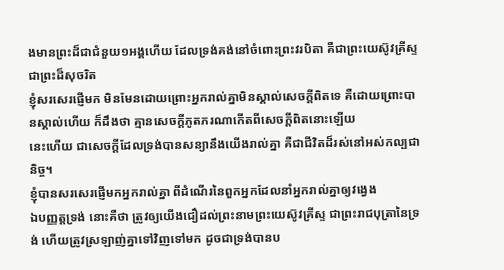ងមានព្រះដ៏ជាជំនួយ១អង្គហើយ ដែលទ្រង់គង់នៅចំពោះព្រះវរបិតា គឺជាព្រះយេស៊ូវគ្រីស្ទ ជាព្រះដ៏សុចរិត
ខ្ញុំសរសេរផ្ញើមក មិនមែនដោយព្រោះអ្នករាល់គ្នាមិនស្គាល់សេចក្ដីពិតទេ គឺដោយព្រោះបានស្គាល់ហើយ ក៏ដឹងថា គ្មានសេចក្ដីភូតភរណាកើតពីសេចក្ដីពិតនោះឡើយ
នេះហើយ ជាសេចក្ដីដែលទ្រង់បានសន្យានឹងយើងរាល់គ្នា គឺជាជីវិតដ៏រស់នៅអស់កល្បជានិច្ច។
ខ្ញុំបានសរសេរផ្ញើមកអ្នករាល់គ្នា ពីដំណើរនៃពួកអ្នកដែលនាំអ្នករាល់គ្នាឲ្យវង្វេង
ឯបញ្ញត្តទ្រង់ នោះគឺថា ត្រូវឲ្យយើងជឿដល់ព្រះនាមព្រះយេស៊ូវគ្រីស្ទ ជាព្រះរាជបុត្រានៃទ្រង់ ហើយត្រូវស្រឡាញ់គ្នាទៅវិញទៅមក ដូចជាទ្រង់បានប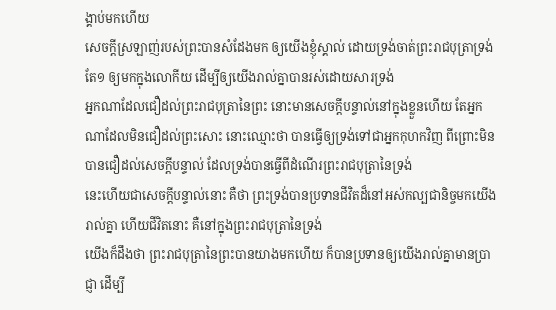ង្គាប់មកហើយ
សេចក្ដីស្រឡាញ់របស់ព្រះបានសំដែងមក ឲ្យយើងខ្ញុំស្គាល់ ដោយទ្រង់ចាត់ព្រះរាជបុត្រាទ្រង់តែ១ ឲ្យមកក្នុងលោកីយ ដើម្បីឲ្យយើងរាល់គ្នាបានរស់ដោយសារទ្រង់
អ្នកណាដែលជឿដល់ព្រះរាជបុត្រានៃព្រះ នោះមានសេចក្ដីបន្ទាល់នៅក្នុងខ្លួនហើយ តែអ្នកណាដែលមិនជឿដល់ព្រះសោះ នោះឈ្មោះថា បានធ្វើឲ្យទ្រង់ទៅជាអ្នកកុហកវិញ ពីព្រោះមិនបានជឿដល់សេចក្ដីបន្ទាល់ ដែលទ្រង់បានធ្វើពីដំណើរព្រះរាជបុត្រានៃទ្រង់
នេះហើយជាសេចក្ដីបន្ទាល់នោះ គឺថា ព្រះទ្រង់បានប្រទានជីវិតដ៏នៅអស់កល្បជានិច្ចមកយើងរាល់គ្នា ហើយជីវិតនោះ គឺនៅក្នុងព្រះរាជបុត្រានៃទ្រង់
យើងក៏ដឹងថា ព្រះរាជបុត្រានៃព្រះបានយាងមកហើយ ក៏បានប្រទានឲ្យយើងរាល់គ្នាមានប្រាជ្ញា ដើម្បី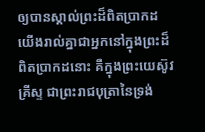ឲ្យបានស្គាល់ព្រះដ៏ពិតប្រាកដ យើងរាល់គ្នាជាអ្នកនៅក្នុងព្រះដ៏ពិតប្រាកដនោះ គឺក្នុងព្រះយេស៊ូវគ្រីស្ទ ជាព្រះរាជបុត្រានៃទ្រង់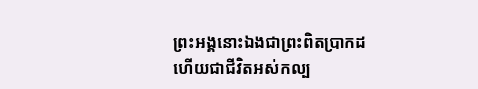ព្រះអង្គនោះឯងជាព្រះពិតប្រាកដ ហើយជាជីវិតអស់កល្ប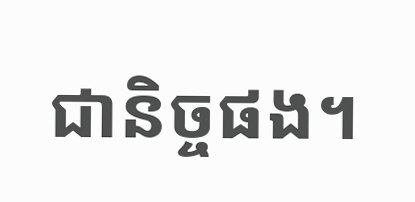ជានិច្ចផង។